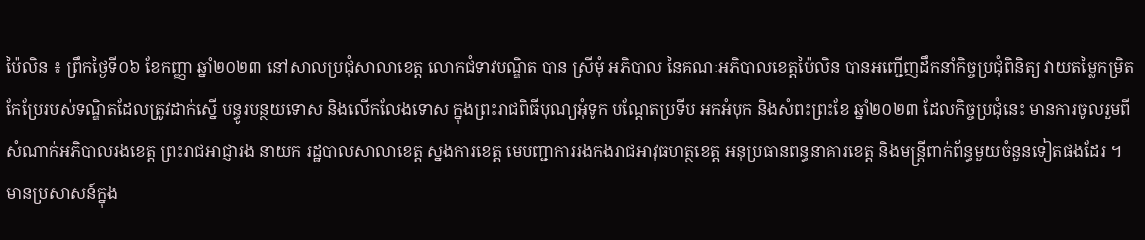ប៉ៃលិន ៖ ព្រឹកថ្ងៃទី០៦ ខែកញ្ញា ឆ្នាំ២០២៣ នៅសាលប្រជុំសាលាខេត្ត លោកជំទាវបណ្ឌិត បាន ស្រីមុំ អភិបាល នៃគណៈអភិបាលខេត្តប៉ៃលិន បានអញ្ជើញដឹកនាំកិច្ចប្រជុំពិនិត្យ វាយតម្លៃកម្រិតកែប្រែរបស់ទណ្ឌិតដែលត្រូវដាក់ស្នើ បន្ធូរបន្ថយទោស និងលើកលែងទោស ក្នុងព្រះរាជពិធីបុណ្យអុំទូក បណ្តែតប្រទីប អកអំបុក និងសំពះព្រះខែ ឆ្នាំ២០២៣ ដែលកិច្ចប្រជុំនេះ មានការចូលរួមពីសំណាក់អភិបាលរងខេត្ត ព្រះរាជអាជ្ញារង នាយក រដ្ឋបាលសាលាខេត្ត ស្នងការខេត្ត មេបញ្ជាការរងកងរាជអាវុធហត្ថខេត្ត អនុប្រធានពន្ធនាគារខេត្ត និងមន្រ្តីពាក់ព័ន្ធមួយចំនួនទៀតផងដែរ ។
មានប្រសាសន៍ក្នុង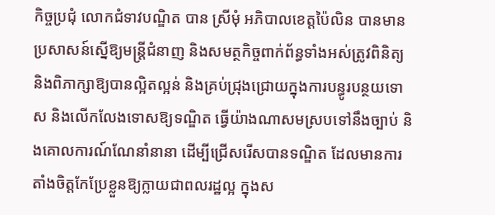កិច្ចប្រជុំ លោកជំទាវបណ្ឌិត បាន ស្រីមុំ អភិបាលខេត្តប៉ៃលិន បានមានប្រសាសន៍ស្នើឱ្យមន្ត្រីជំនាញ និងសមត្ថកិច្ចពាក់ព័ន្ធទាំងអស់ត្រូវពិនិត្យ និងពិភាក្សាឱ្យបានល្អិតល្អន់ និងគ្រប់ជ្រុងជ្រោយក្នុងការបន្ធូរបន្ថយទោស និងលើកលែងទោសឱ្យទណ្ឌិត ធ្វើយ៉ាងណាសមស្របទៅនឹងច្បាប់ និងគោលការណ៍ណែនាំនានា ដើម្បីជ្រើសរើសបានទណ្ឌិត ដែលមានការតាំងចិត្តកែប្រែខ្លួនឱ្យក្លាយជាពលរដ្ឋល្អ ក្នុងស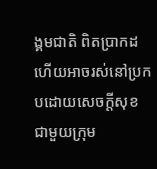ង្គមជាតិ ពិតប្រាកដ ហើយអាចរស់នៅប្រកបដោយសេចក្តីសុខ ជាមួយក្រុម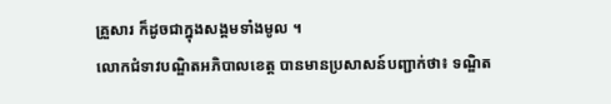គ្រួសារ ក៏ដូចជាក្នុងសង្គមទាំងមូល ។
លោកជំទាវបណ្ឌិតអភិបាលខេត្ត បានមានប្រសាសន៍បញ្ជាក់ថា៖ ទណ្ឌិត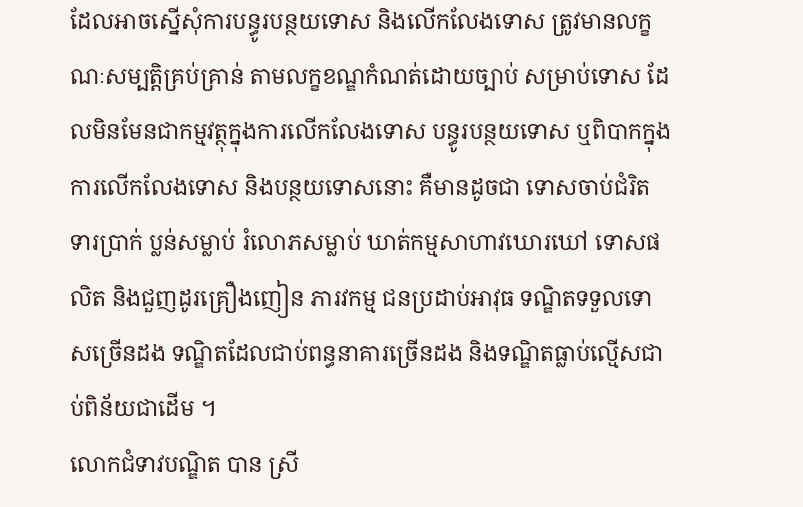ដែលអាចស្នើសុំការបន្ធូរបន្ថយទោស និងលើកលែងទោស ត្រូវមានលក្ខណៈសម្បត្តិគ្រប់គ្រាន់ តាមលក្ខខណ្ឌកំណត់ដោយច្បាប់ សម្រាប់ទោស ដែលមិនមែនជាកម្មវត្ថុក្នុងការលើកលែងទោស បន្ធូរបន្ថយទោស ឬពិបាកក្នុងការលើកលែងទោស និងបន្ថយទោសនោះ គឺមានដូចជា ទោសចាប់ជំរិតទារប្រាក់ ប្លន់សម្លាប់ រំលោភសម្លាប់ ឃាត់កម្មសាហាវឃោរឃៅ ទោសផលិត និងជួញដូរគ្រឿងញៀន ភារវកម្ម ជនប្រដាប់អាវុធ ទណ្ឌិតទទួលទោសច្រើនដង ទណ្ឌិតដែលជាប់ពន្ធនាគារច្រើនដង និងទណ្ឌិតធ្លាប់ល្មើសជាប់ពិន័យជាដើម ។
លោកជំទាវបណ្ឌិត បាន ស្រី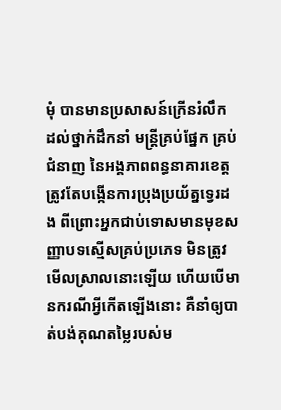មុំ បានមានប្រសាសន៍ក្រើនរំលឹក ដល់ថ្នាក់ដឹកនាំ មន្ត្រីគ្រប់ផ្នែក គ្រប់ជំនាញ នៃអង្គភាពពន្ធនាគារខេត្ត ត្រូវតែបង្កើនការប្រុងប្រយ័ត្នទ្វេរដង ពីព្រោះអ្នកជាប់ទោសមានមុខសញ្ញាបទស្មើសគ្រប់ប្រភេទ មិនត្រូវមើលស្រាលនោះឡើយ ហើយបើមានករណីអ្វីកើតឡើងនោះ គឺនាំឲ្យបាត់បង់គុណតម្លៃរបស់ម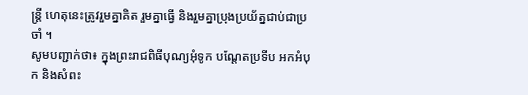ន្ត្រី ហេតុនេះត្រូវរួមគ្នាគិត រួមគ្នាធ្វើ និងរួមគ្នាប្រុងប្រយ័ត្នជាប់ជាប្រចាំ ។
សូមបញ្ជាក់ថា៖ ក្នុងព្រះរាជពិធីបុណ្យអុំទូក បណ្តែតប្រទីប អកអំបុក និងសំពះ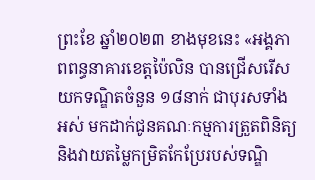ព្រះខែ ឆ្នាំ២០២៣ ខាងមុខនេះ «អង្គភាពពន្ធនាគារខេត្តប៉ៃលិន បានជ្រើសរើសយកទណ្ឌិតចំនួន ១៨នាក់ ជាបុរសទាំងអស់ មកដាក់ជូនគណៈកម្មការត្រួតពិនិត្យ និងវាយតម្លៃកម្រិតកែប្រែរបស់ទណ្ឌិ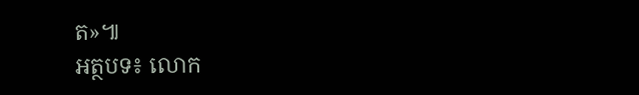ត»៕
អត្ថបទ៖ លោក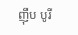ញ៉ឹប បូរី